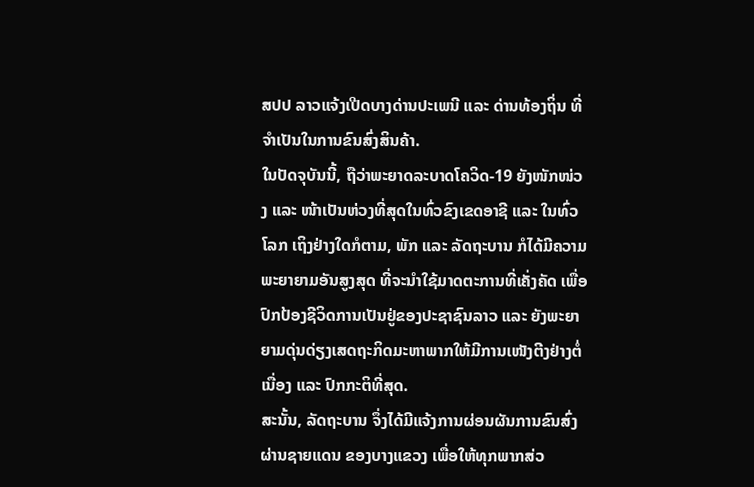ສປປ ລາວແຈ້ງເປີດບາງດ່ານປະເພນີ ແລະ ດ່ານທ້ອງຖິ່ນ ທີ່ຈຳເປັນໃນການຂົນສົ່ງສິນຄ້າ.
ໃນປັດຈຸບັນນີ້, ຖືວ່າພະຍາດລະບາດໂຄວິດ-19 ຍັງໜັກໜ່ວງ ແລະ ໜ້າເປັນຫ່ວງທີ່ສຸດໃນທົ່ວຂົງເຂດອາຊີ ແລະ ໃນທົ່ວໂລກ ເຖິງຢ່າງໃດກໍຕາມ, ພັກ ແລະ ລັດຖະບານ ກໍໄດ້ມີຄວາມພະຍາຍາມອັນສູງສຸດ ທີ່ຈະນຳໃຊ້ມາດຕະການທີ່ເຄັ່ງຄັດ ເພື່ອປົກປ້ອງຊີວິດການເປັນຢູ່ຂອງປະຊາຊົນລາວ ແລະ ຍັງພະຍາຍາມດຸ່ນດ່ຽງເສດຖະກິດມະຫາພາກໃຫ້ມີການເໜັງຕີງຢ່າງຕໍ່ເນື່ອງ ແລະ ປົກກະຕິທີ່ສຸດ.
ສະນັ້ນ, ລັດຖະບານ ຈຶ່ງໄດ້ມີແຈ້ງການຜ່ອນຜັນການຂົນສົ່ງຜ່ານຊາຍແດນ ຂອງບາງແຂວງ ເພື່ອໃຫ້ທຸກພາກສ່ວ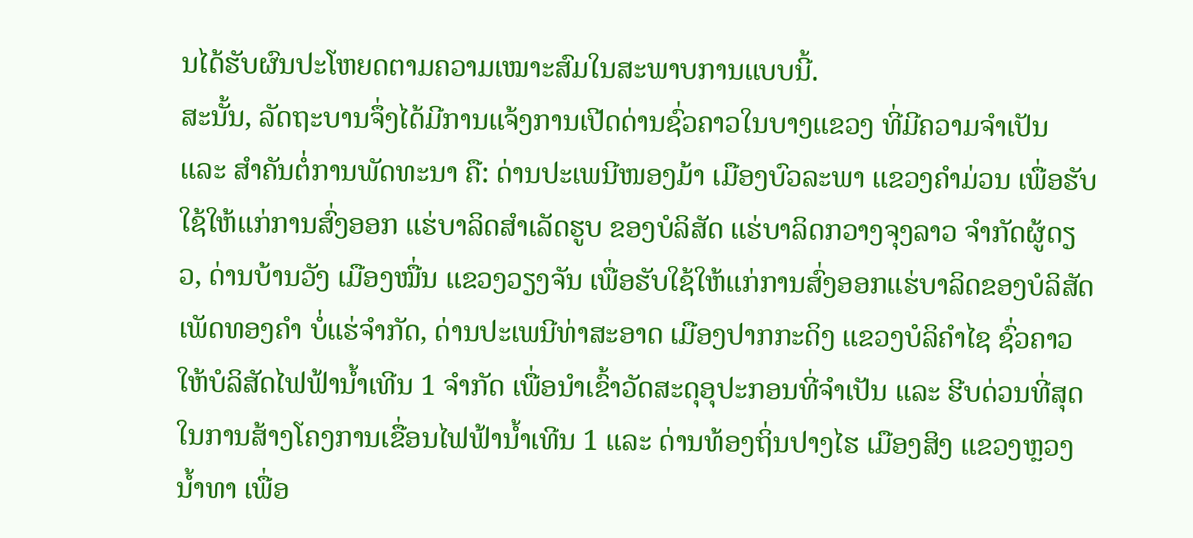ນໄດ້ຮັບຜົນປະໂຫຍດຕາມຄວາມເໝາະສົມໃນສະພາບການແບບນີ້.
ສະນັ້ນ, ລັດຖະບານຈຶ່ງໄດ້ມີການແຈ້ງການເປີດດ່ານຊົ່ວຄາວໃນບາງແຂວງ ທີ່ມີຄວາມຈຳເປັນ ແລະ ສຳຄັນຕໍ່ການພັດທະນາ ຄື: ດ່ານປະເພນີໜອງມ້າ ເມືອງບົວລະພາ ແຂວງຄຳມ່ວນ ເພື່ອຮັບໃຊ້ໃຫ້ແກ່ການສົ່ງອອກ ແຮ່ບາລິດສຳເລັດຮູບ ຂອງບໍລິສັດ ແຮ່ບາລິດກວາງຈຸງລາວ ຈຳກັດຜູ້ດຽວ, ດ່ານບ້ານວັງ ເມືອງໝື່ນ ແຂວງວຽງຈັນ ເພື່ອຮັບໃຊ້ໃຫ້ແກ່ການສົ່ງອອກແຮ່ບາລິດຂອງບໍລິສັດ ເພັດທອງຄຳ ບໍ່ແຮ່ຈຳກັດ, ດ່ານປະເພນີທ່າສະອາດ ເມືອງປາກກະດິງ ແຂວງບໍລິຄຳໄຊ ຊົ່ວຄາວໃຫ້ບໍລິສັດໄຟຟ້ານ້ຳເທີນ 1 ຈຳກັດ ເພື່ອນຳເຂົ້າວັດສະດຸອຸປະກອນທີ່ຈຳເປັນ ແລະ ຮີບດ່ວນທີ່ສຸດໃນການສ້າງໂຄງການເຂື່ອນໄຟຟ້ານ້ຳເທີນ 1 ແລະ ດ່ານທ້ອງຖິ່ນປາງໄຮ ເມືອງສິງ ແຂວງຫຼວງນ້ຳທາ ເພື່ອ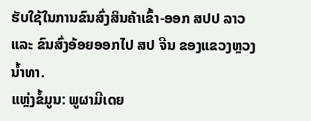ຮັບໃຊ້ໃນການຂົນສົ່ງສິນຄ້າເຂົ້າ-ອອກ ສປປ ລາວ ແລະ ຂົນສົ່ງອ້ອຍອອກໄປ ສປ ຈີນ ຂອງແຂວງຫຼວງນ້ຳທາ.
ແຫຼ່ງຂໍ້ມູນ: ພູຜາມີເດຍ